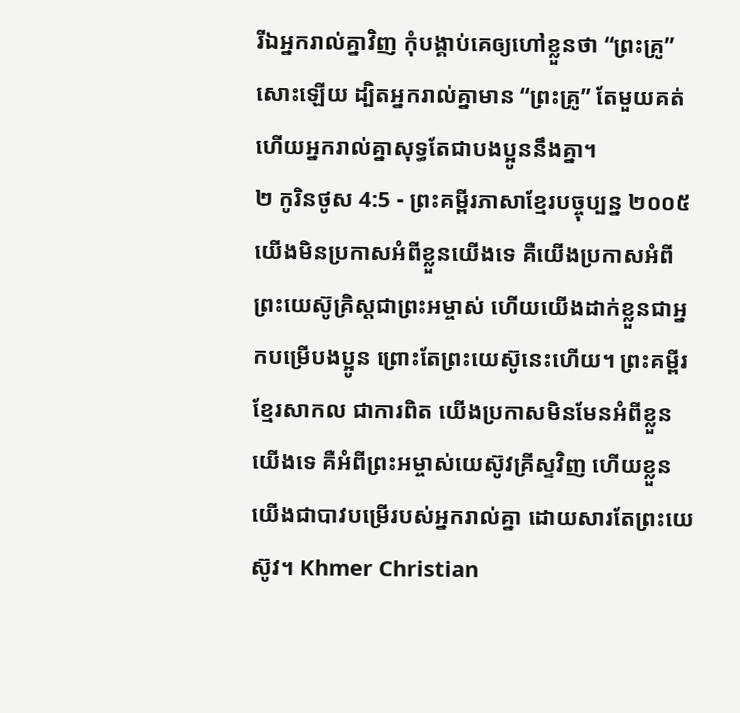រីឯអ្នករាល់គ្នាវិញ កុំបង្គាប់គេឲ្យហៅខ្លួនថា “ព្រះគ្រូ” សោះឡើយ ដ្បិតអ្នករាល់គ្នាមាន “ព្រះគ្រូ” តែមួយគត់ ហើយអ្នករាល់គ្នាសុទ្ធតែជាបងប្អូននឹងគ្នា។
២ កូរិនថូស 4:5 - ព្រះគម្ពីរភាសាខ្មែរបច្ចុប្បន្ន ២០០៥ យើងមិនប្រកាសអំពីខ្លួនយើងទេ គឺយើងប្រកាសអំពីព្រះយេស៊ូគ្រិស្តជាព្រះអម្ចាស់ ហើយយើងដាក់ខ្លួនជាអ្នកបម្រើបងប្អូន ព្រោះតែព្រះយេស៊ូនេះហើយ។ ព្រះគម្ពីរខ្មែរសាកល ជាការពិត យើងប្រកាសមិនមែនអំពីខ្លួនយើងទេ គឺអំពីព្រះអម្ចាស់យេស៊ូវគ្រីស្ទវិញ ហើយខ្លួនយើងជាបាវបម្រើរបស់អ្នករាល់គ្នា ដោយសារតែព្រះយេស៊ូវ។ Khmer Christian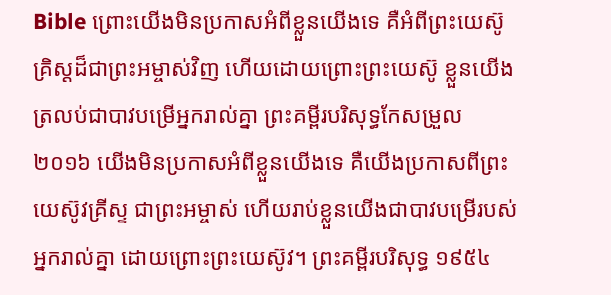Bible ព្រោះយើងមិនប្រកាសអំពីខ្លួនយើងទេ គឺអំពីព្រះយេស៊ូគ្រិស្ដដ៏ជាព្រះអម្ចាស់វិញ ហើយដោយព្រោះព្រះយេស៊ូ ខ្លួនយើងត្រលប់ជាបាវបម្រើអ្នករាល់គ្នា ព្រះគម្ពីរបរិសុទ្ធកែសម្រួល ២០១៦ យើងមិនប្រកាសអំពីខ្លួនយើងទេ គឺយើងប្រកាសពីព្រះយេស៊ូវគ្រីស្ទ ជាព្រះអម្ចាស់ ហើយរាប់ខ្លួនយើងជាបាវបម្រើរបស់អ្នករាល់គ្នា ដោយព្រោះព្រះយេស៊ូវ។ ព្រះគម្ពីរបរិសុទ្ធ ១៩៥៤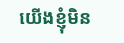យើងខ្ញុំមិន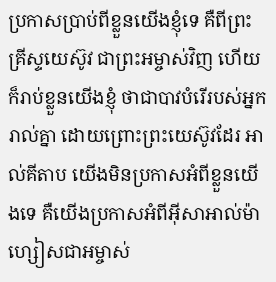ប្រកាសប្រាប់ពីខ្លួនយើងខ្ញុំទេ គឺពីព្រះគ្រីស្ទយេស៊ូវ ជាព្រះអម្ចាស់វិញ ហើយក៏រាប់ខ្លួនយើងខ្ញុំ ថាជាបាវបំរើរបស់អ្នករាល់គ្នា ដោយព្រោះព្រះយេស៊ូវដែរ អាល់គីតាប យើងមិនប្រកាសអំពីខ្លួនយើងទេ គឺយើងប្រកាសអំពីអ៊ីសាអាល់ម៉ាហ្សៀសជាអម្ចាស់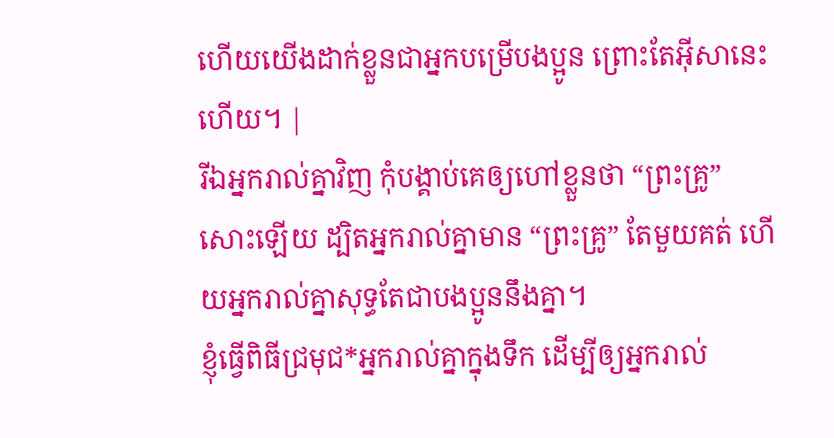ហើយយើងដាក់ខ្លួនជាអ្នកបម្រើបងប្អូន ព្រោះតែអ៊ីសានេះហើយ។ |
រីឯអ្នករាល់គ្នាវិញ កុំបង្គាប់គេឲ្យហៅខ្លួនថា “ព្រះគ្រូ” សោះឡើយ ដ្បិតអ្នករាល់គ្នាមាន “ព្រះគ្រូ” តែមួយគត់ ហើយអ្នករាល់គ្នាសុទ្ធតែជាបងប្អូននឹងគ្នា។
ខ្ញុំធ្វើពិធីជ្រមុជ*អ្នករាល់គ្នាក្នុងទឹក ដើម្បីឲ្យអ្នករាល់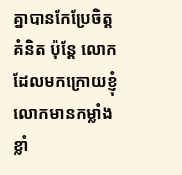គ្នាបានកែប្រែចិត្តគំនិត ប៉ុន្តែ លោកដែលមកក្រោយខ្ញុំ លោកមានកម្លាំងខ្លាំ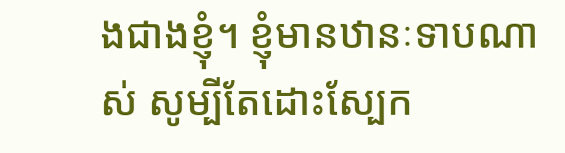ងជាងខ្ញុំ។ ខ្ញុំមានឋានៈទាបណាស់ សូម្បីតែដោះស្បែក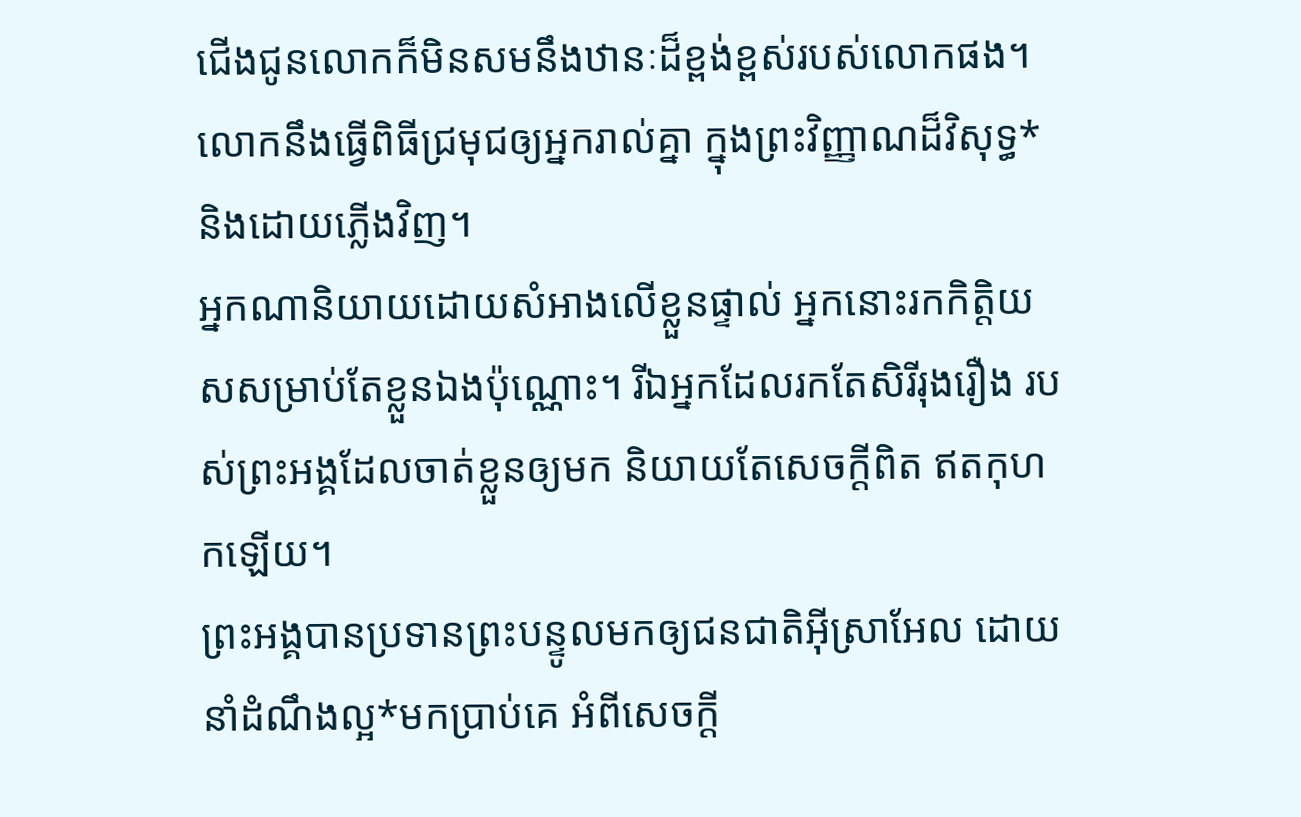ជើងជូនលោកក៏មិនសមនឹងឋានៈដ៏ខ្ពង់ខ្ពស់របស់លោកផង។ លោកនឹងធ្វើពិធីជ្រមុជឲ្យអ្នករាល់គ្នា ក្នុងព្រះវិញ្ញាណដ៏វិសុទ្ធ* និងដោយភ្លើងវិញ។
អ្នកណានិយាយដោយសំអាងលើខ្លួនផ្ទាល់ អ្នកនោះរកកិត្តិយសសម្រាប់តែខ្លួនឯងប៉ុណ្ណោះ។ រីឯអ្នកដែលរកតែសិរីរុងរឿង របស់ព្រះអង្គដែលចាត់ខ្លួនឲ្យមក និយាយតែសេចក្ដីពិត ឥតកុហកឡើយ។
ព្រះអង្គបានប្រទានព្រះបន្ទូលមកឲ្យជនជាតិអ៊ីស្រាអែល ដោយនាំដំណឹងល្អ*មកប្រាប់គេ អំពីសេចក្ដី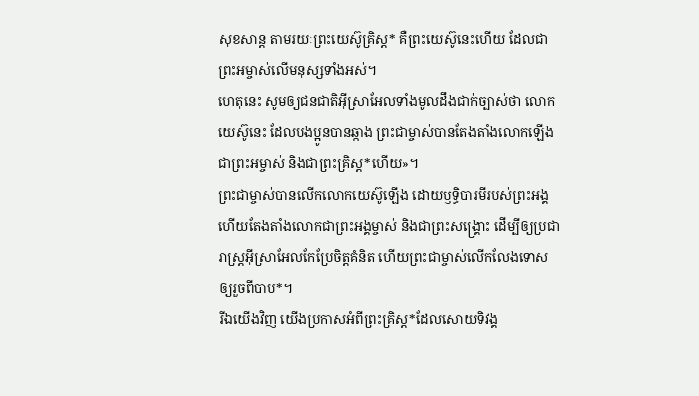សុខសាន្ត តាមរយៈព្រះយេស៊ូគ្រិស្ត* គឺព្រះយេស៊ូនេះហើយ ដែលជាព្រះអម្ចាស់លើមនុស្សទាំងអស់។
ហេតុនេះ សូមឲ្យជនជាតិអ៊ីស្រាអែលទាំងមូលដឹងជាក់ច្បាស់ថា លោកយេស៊ូនេះ ដែលបងប្អូនបានឆ្កាង ព្រះជាម្ចាស់បានតែងតាំងលោកឡើងជាព្រះអម្ចាស់ និងជាព្រះគ្រិស្ត*ហើយ»។
ព្រះជាម្ចាស់បានលើកលោកយេស៊ូឡើង ដោយឫទ្ធិបារមីរបស់ព្រះអង្គ ហើយតែងតាំងលោកជាព្រះអង្គម្ចាស់ និងជាព្រះសង្គ្រោះ ដើម្បីឲ្យប្រជារាស្ដ្រអ៊ីស្រាអែលកែប្រែចិត្តគំនិត ហើយព្រះជាម្ចាស់លើកលែងទោសឲ្យរួចពីបាប*។
រីឯយើងវិញ យើងប្រកាសអំពីព្រះគ្រិស្ត*ដែលសោយទិវង្គ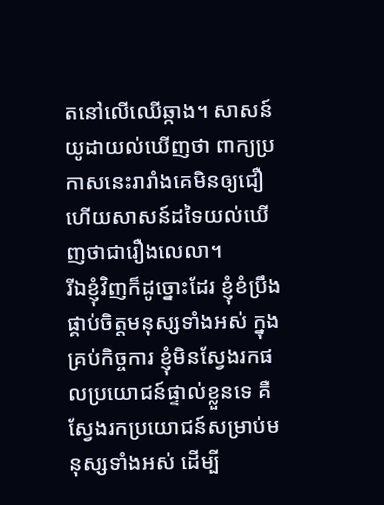តនៅលើឈើឆ្កាង។ សាសន៍យូដាយល់ឃើញថា ពាក្យប្រកាសនេះរារាំងគេមិនឲ្យជឿ ហើយសាសន៍ដទៃយល់ឃើញថាជារឿងលេលា។
រីឯខ្ញុំវិញក៏ដូច្នោះដែរ ខ្ញុំខំប្រឹងផ្គាប់ចិត្តមនុស្សទាំងអស់ ក្នុងគ្រប់កិច្ចការ ខ្ញុំមិនស្វែងរកផលប្រយោជន៍ផ្ទាល់ខ្លួនទេ គឺស្វែងរកប្រយោជន៍សម្រាប់មនុស្សទាំងអស់ ដើម្បី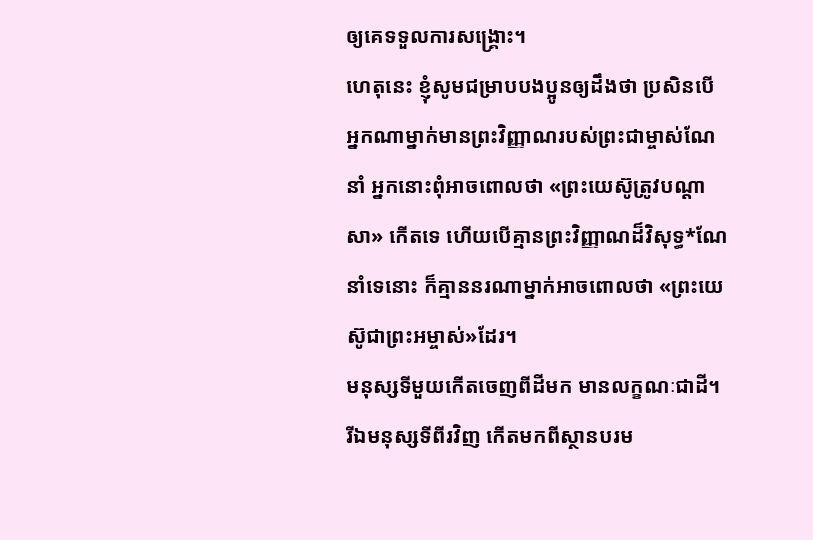ឲ្យគេទទួលការសង្គ្រោះ។
ហេតុនេះ ខ្ញុំសូមជម្រាបបងប្អូនឲ្យដឹងថា ប្រសិនបើអ្នកណាម្នាក់មានព្រះវិញ្ញាណរបស់ព្រះជាម្ចាស់ណែនាំ អ្នកនោះពុំអាចពោលថា «ព្រះយេស៊ូត្រូវបណ្ដាសា» កើតទេ ហើយបើគ្មានព្រះវិញ្ញាណដ៏វិសុទ្ធ*ណែនាំទេនោះ ក៏គ្មាននរណាម្នាក់អាចពោលថា «ព្រះយេស៊ូជាព្រះអម្ចាស់»ដែរ។
មនុស្សទីមួយកើតចេញពីដីមក មានលក្ខណៈជាដី។ រីឯមនុស្សទីពីរវិញ កើតមកពីស្ថានបរម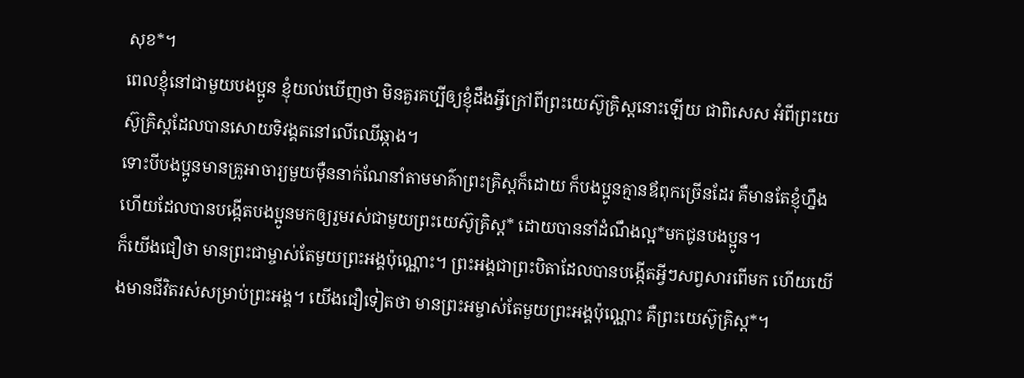សុខ*។
ពេលខ្ញុំនៅជាមួយបងប្អូន ខ្ញុំយល់ឃើញថា មិនគួរគប្បីឲ្យខ្ញុំដឹងអ្វីក្រៅពីព្រះយេស៊ូគ្រិស្តនោះឡើយ ជាពិសេស អំពីព្រះយេស៊ូគ្រិស្តដែលបានសោយទិវង្គតនៅលើឈើឆ្កាង។
ទោះបីបងប្អូនមានគ្រូអាចារ្យមួយម៉ឺននាក់ណែនាំតាមមាគ៌ាព្រះគ្រិស្តក៏ដោយ ក៏បងប្អូនគ្មានឪពុកច្រើនដែរ គឺមានតែខ្ញុំហ្នឹងហើយដែលបានបង្កើតបងប្អូនមកឲ្យរួមរស់ជាមួយព្រះយេស៊ូគ្រិស្ត* ដោយបាននាំដំណឹងល្អ*មកជូនបងប្អូន។
ក៏យើងជឿថា មានព្រះជាម្ចាស់តែមួយព្រះអង្គប៉ុណ្ណោះ។ ព្រះអង្គជាព្រះបិតាដែលបានបង្កើតអ្វីៗសព្វសារពើមក ហើយយើងមានជីវិតរស់សម្រាប់ព្រះអង្គ។ យើងជឿទៀតថា មានព្រះអម្ចាស់តែមួយព្រះអង្គប៉ុណ្ណោះ គឺព្រះយេស៊ូគ្រិស្ត*។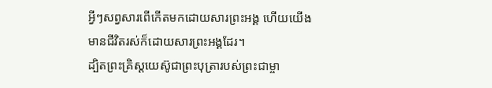អ្វីៗសព្វសារពើកើតមកដោយសារព្រះអង្គ ហើយយើងមានជីវិតរស់ក៏ដោយសារព្រះអង្គដែរ។
ដ្បិតព្រះគ្រិស្តយេស៊ូជាព្រះបុត្រារបស់ព្រះជាម្ចា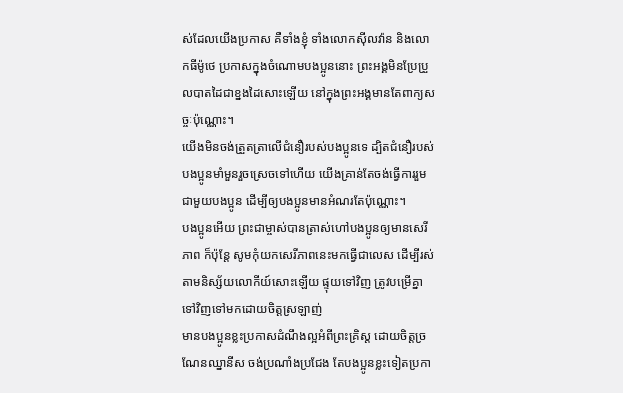ស់ដែលយើងប្រកាស គឺទាំងខ្ញុំ ទាំងលោកស៊ីលវ៉ាន និងលោកធីម៉ូថេ ប្រកាសក្នុងចំណោមបងប្អូននោះ ព្រះអង្គមិនប្រែប្រួលបាតដៃជាខ្នងដៃសោះឡើយ នៅក្នុងព្រះអង្គមានតែពាក្យសច្ចៈប៉ុណ្ណោះ។
យើងមិនចង់ត្រួតត្រាលើជំនឿរបស់បងប្អូនទេ ដ្បិតជំនឿរបស់បងប្អូនមាំមួនរួចស្រេចទៅហើយ យើងគ្រាន់តែចង់ធ្វើការរួមជាមួយបងប្អូន ដើម្បីឲ្យបងប្អូនមានអំណរតែប៉ុណ្ណោះ។
បងប្អូនអើយ ព្រះជាម្ចាស់បានត្រាស់ហៅបងប្អូនឲ្យមានសេរីភាព ក៏ប៉ុន្តែ សូមកុំយកសេរីភាពនេះមកធ្វើជាលេស ដើម្បីរស់តាមនិស្ស័យលោកីយ៍សោះឡើយ ផ្ទុយទៅវិញ ត្រូវបម្រើគ្នាទៅវិញទៅមកដោយចិត្តស្រឡាញ់
មានបងប្អូនខ្លះប្រកាសដំណឹងល្អអំពីព្រះគ្រិស្ត ដោយចិត្តច្រណែនឈ្នានីស ចង់ប្រណាំងប្រជែង តែបងប្អូនខ្លះទៀតប្រកា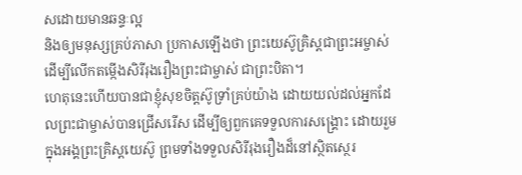សដោយមានឆន្ទៈល្អ
និងឲ្យមនុស្សគ្រប់ភាសា ប្រកាសឡើងថា ព្រះយេស៊ូគ្រិស្តជាព្រះអម្ចាស់ ដើម្បីលើកតម្កើងសិរីរុងរឿងព្រះជាម្ចាស់ ជាព្រះបិតា។
ហេតុនេះហើយបានជាខ្ញុំសុខចិត្តស៊ូទ្រាំគ្រប់យ៉ាង ដោយយល់ដល់អ្នកដែលព្រះជាម្ចាស់បានជ្រើសរើស ដើម្បីឲ្យពួកគេទទួលការសង្គ្រោះ ដោយរួមក្នុងអង្គព្រះគ្រិស្តយេស៊ូ ព្រមទាំងទទួលសិរីរុងរឿងដ៏នៅស្ថិតស្ថេរ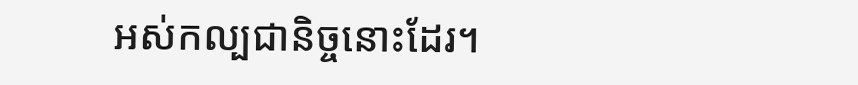អស់កល្បជានិច្ចនោះដែរ។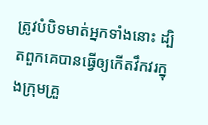ត្រូវបំបិទមាត់អ្នកទាំងនោះ ដ្បិតពួកគេបានធ្វើឲ្យកើតវឹកវរក្នុងក្រុមគ្រួ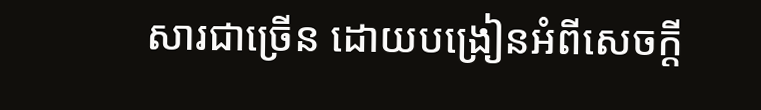សារជាច្រើន ដោយបង្រៀនអំពីសេចក្ដី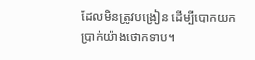ដែលមិនត្រូវបង្រៀន ដើម្បីបោកយកប្រាក់យ៉ាងថោកទាប។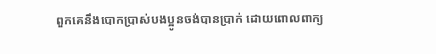ពួកគេនឹងបោកប្រាស់បងប្អូនចង់បានប្រាក់ ដោយពោលពាក្យ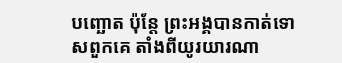បញ្ឆោត ប៉ុន្តែ ព្រះអង្គបានកាត់ទោសពួកគេ តាំងពីយូរយារណា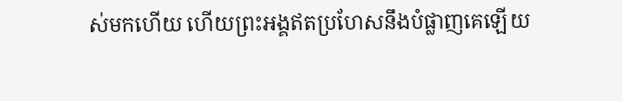ស់មកហើយ ហើយព្រះអង្គឥតប្រហែសនឹងបំផ្លាញគេឡើយ